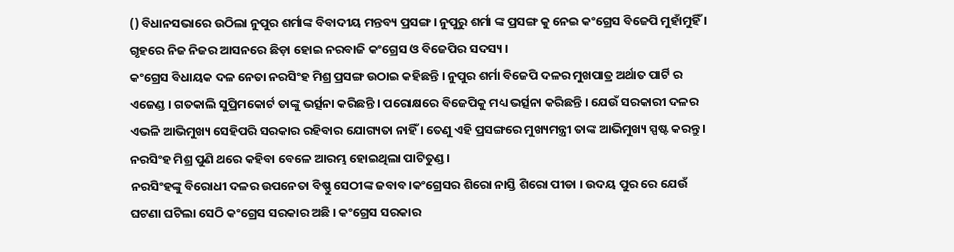() ବିଧାନସଭାରେ ଉଠିଲା ନୁପୁର ଶର୍ମାଙ୍କ ବିବାଦୀୟ ମନ୍ତବ୍ୟ ପ୍ରସଙ୍ଗ । ନୁପୁରୁ ଶର୍ମା ଙ୍କ ପ୍ରସଙ୍ଗ କୁ ନେଇ କଂଗ୍ରେସ ବିଜେପି ମୁହାଁମୁହିଁ । ଗୃହରେ ନିଜ ନିଜର ଆସନରେ ଛିଡ଼ା ହୋଇ ନରବାଜି କଂଗ୍ରେସ ଓ ବିଜେପିର ସଦସ୍ୟ ।
କଂଗ୍ରେସ ବିଧାୟକ ଦଳ ନେତା ନରସିଂହ ମିଶ୍ର ପ୍ରସଙ୍ଗ ଉଠାଇ କହିଛନ୍ତି । ନୁପୁର ଶର୍ମା ବିଜେପି ଦଳର ମୁଖପାତ୍ର ଅର୍ଥାତ ପାର୍ଟି ର ଏଜେଣ୍ଡ । ଗତକାଲି ସୁପ୍ରିମକୋର୍ଟ ତାଙ୍କୁ ଭର୍ତ୍ସନା କରିଛନ୍ତି । ପରୋକ୍ଷରେ ବିଜେପିକୁ ମଧ୍ୟ ଭର୍ତ୍ସନା କରିଛନ୍ତି । ଯେଉଁ ସରକାରୀ ଦଳର ଏଭଳି ଆଭିମୁଖ୍ୟ ସେହିପରି ସରକାର ରହିବାର ଯୋଗ୍ୟତା ନାହିଁ । ତେଣୁ ଏହି ପ୍ରସଙ୍ଗରେ ମୁଖ୍ୟମନ୍ତ୍ରୀ ତାଙ୍କ ଆଭିମୁଖ୍ୟ ସ୍ପଷ୍ଟ କରନ୍ତୁ । ନରସିଂହ ମିଶ୍ର ପୁଣି ଥରେ କହିବା ବେଳେ ଆରମ୍ଭ ହୋଇଥିଲା ପାଟିତୁଣ୍ଡ ।
ନରସିଂହଙ୍କୁ ବିରୋଧୀ ଦଳର ଉପନେତା ବିଷ୍ଣୁ ସେଠୀଙ୍କ ଜବାବ।କଂଗ୍ରେସର ଶିରୋ ନାସ୍ତି ଶିରୋ ପୀଡା । ଉଦୟ ପୁର ରେ ଯେଉଁ ଘଟଣା ଘଟିଲା ସେଠି କଂଗ୍ରେସ ସରକାର ଅଛି । କଂଗ୍ରେସ ସରକାର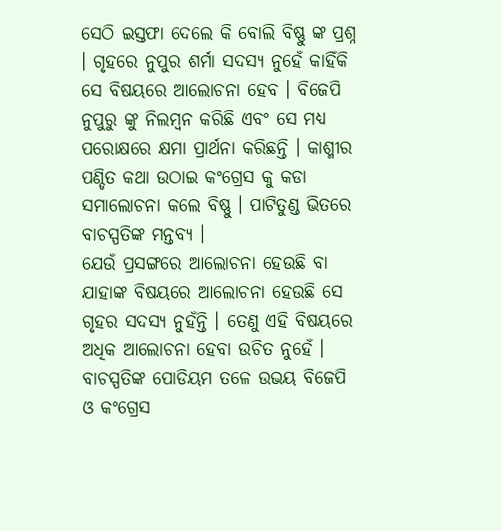ସେଠି ଇସ୍ତଫା ଦେଲେ କି ବୋଲି ବିଷ୍ଣୁ ଙ୍କ ପ୍ରଶ୍ନ । ଗୃହରେ ନୁପୁର ଶର୍ମା ସଦସ୍ୟ ନୁହେଁ କାହିଁକି ସେ ବିଷୟରେ ଆଲୋଚନା ହେବ । ବିଜେପି ନୁପୁରୁ ଙ୍କୁ ନିଲମ୍ବନ କରିଛି ଏବଂ ସେ ମଧ୍ୟ ପରୋକ୍ଷରେ କ୍ଷମା ପ୍ରାର୍ଥନା କରିଛନ୍ତି । କାଶ୍ମୀର ପଣ୍ଡିତ କଥା ଉଠାଇ କଂଗ୍ରେସ କୁ କଡା ସମାଲୋଚନା କଲେ ବିଷ୍ଣୁ । ପାଟିତୁଣ୍ଡ ଭିତରେ ବାଚସ୍ପତିଙ୍କ ମନ୍ତବ୍ୟ ।
ଯେଉଁ ପ୍ରସଙ୍ଗରେ ଆଲୋଚନା ହେଉଛି ବା ଯାହାଙ୍କ ବିଷୟରେ ଆଲୋଚନା ହେଉଛି ସେ ଗୃହର ସଦସ୍ୟ ନୁହଁନ୍ତି । ତେଣୁ ଏହି ବିଷୟରେ ଅଧିକ ଆଲୋଚନା ହେବା ଉଚିତ ନୁହେଁ । ବାଚସ୍ପତିଙ୍କ ପୋଡିୟମ ତଳେ ଉଭୟ ବିଜେପି ଓ କଂଗ୍ରେସ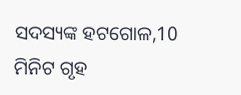ସଦସ୍ୟଙ୍କ ହଟଗୋଳ,10 ମିନିଟ ଗୃହ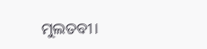ମୁଲତବୀ।